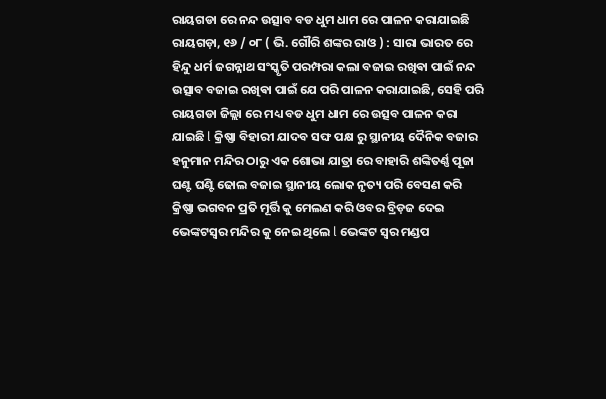ରାୟଗଡା ରେ ନନ୍ଦ ଉତ୍ସାବ ବଡ ଧୁମ ଧାମ ରେ ପାଳନ କରାଯାଇଛି
ରାୟଗଡ଼ା, ୧୬ / ୦୮ ( ଭି. ଗୌରି ଶଙ୍କର ରାଓ ) : ସାରା ଭାରତ ରେ ହିନ୍ଦୁ ଧର୍ମ ଜଗନ୍ନାଥ ସଂସ୍କୃତି ପରମ୍ପରା କଲା ବଜାଇ ରଖିଵା ପାଇଁ ନନ୍ଦ ଉତ୍ସାବ ବଜାଇ ରଖିଵା ପାଇଁ ଯେ ପରି ପାଳନ କରାଯାଇଛି, ସେହି ପରି ରାୟଗଡା ଜିଲ୍ଲା ରେ ମଧ୍ୟ ବଡ ଧୁମ ଧାମ ରେ ଉତ୍ସବ ପାଳନ କରା ଯାଇଛି l କ୍ରିଷ୍ଣା ବିହାରୀ ଯାଦବ ସଙ୍ଘ ପକ୍ଷ ରୁ ସ୍ଥାନୀୟ ଦୈନିକ ବଜାର ହନୁମାନ ମନ୍ଦିର ଠାରୁ ଏକ ଶୋଭା ଯାତ୍ରା ରେ ବାହାରି ଶଙ୍କିତର୍ଣ୍ଣ ପୂଜା ଘଣ୍ଟ ଘଣ୍ଟି ଢୋଲ ବଜାଇ ସ୍ଥାନୀୟ ଲୋକ ନୃତ୍ୟ ପରି ବେସଣ କରି କ୍ରିଷ୍ଣା ଭଗବନ ପ୍ରତି ମୂର୍ତ୍ତି କୁ ମେଲଣ କରି ଓବର ବ୍ରିଡ଼ଜ ଦେଇ ଭେଙ୍କଟସ୍ୱର ମନ୍ଦିର କୁ ନେଇ ଥିଲେ l ଭେଙ୍କଟ ସ୍ୱର ମଣ୍ଡପ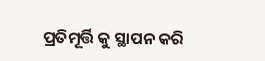ପ୍ରତିମୂର୍ତ୍ତି କୁ ସ୍ଥାପନ କରି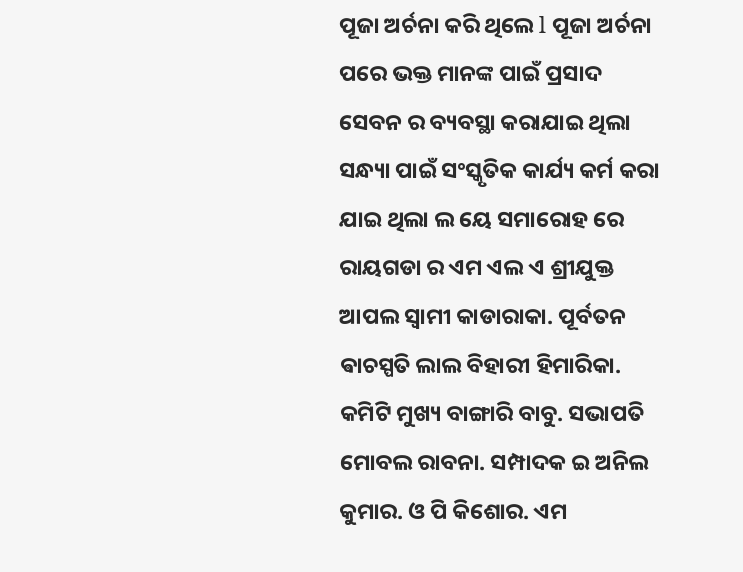ପୂଜା ଅର୍ଚନା କରି ଥିଲେ l ପୂଜା ଅର୍ଚନା ପରେ ଭକ୍ତ ମାନଙ୍କ ପାଇଁ ପ୍ରସାଦ ସେବନ ର ବ୍ୟବସ୍ଥା କରାଯାଇ ଥିଲା ସନ୍ଧ୍ୟା ପାଇଁ ସଂସ୍କୃତିକ କାର୍ଯ୍ୟ କର୍ମ କରା ଯାଇ ଥିଲା ଲ ୟେ ସମାରୋହ ରେ ରାୟଗଡା ର ଏମ ଏଲ ଏ ଶ୍ରୀଯୁକ୍ତ ଆପଲ ସ୍ୱାମୀ କାଡାରାକା. ପୂର୍ବତନ ଵାଚସ୍ପତି ଲାଲ ବିହାରୀ ହିମାରିକା. କମିଟି ମୁଖ୍ୟ ବାଙ୍ଗାରି ବାବୁ. ସଭାପତି ମୋବଲ ରାବନା. ସମ୍ପାଦକ ଇ ଅନିଲ କୁମାର. ଓ ପି କିଶୋର. ଏମ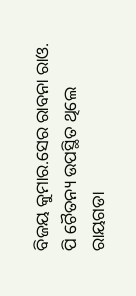ବିଜୟ କୁମାର.ସେର ରାବନା ରାଓ. ପି ଚୈତନ୍ୟ ଉପସ୍ଥିତ ଥିଲେ
ରାୟଗଡା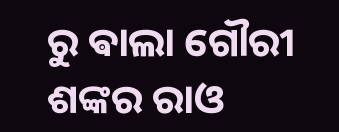ରୁ ଵାଲା ଗୌରୀ ଶଙ୍କର ରାଓ